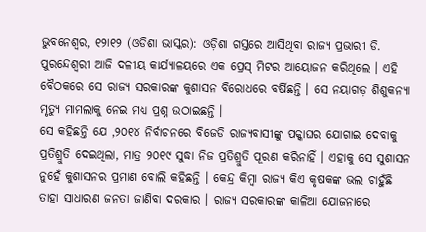ଭୁବନେଶ୍ୱର, ୧୨ା୧୨ (ଓଡିଶା ଭାସ୍କର): ଓଡ଼ିଶା ଗସ୍ତରେ ଆସିଥିବା ରାଜ୍ୟ ପ୍ରଭାରୀ ଡି. ପୁରନ୍ଦେଶ୍ୱରୀ ଆଜି ଦଳୀୟ କାର୍ଯ୍ୟାଳୟରେ ଏକ ପ୍ରେସ୍ ମିଟର ଆୟୋଜନ କରିଥିଲେ । ଏହି ବୈଠକରେ ସେ ରାଜ୍ୟ ସରକାରଙ୍କ କୁଶାସନ ବିରୋଧରେ ବର୍ଷିଛନ୍ତି । ସେ ନୟାଗଡ଼ ଶିଶୁକନ୍ୟା ମୃତ୍ୟୁ ମାମଲାକୁ ନେଇ ମଧ୍ୟ ପ୍ରଶ୍ନ ଉଠାଇଛନ୍ତି ।
ସେ କହିଛନ୍ତି ଯେ ,୨୦୧୪ ନିର୍ବାଚନରେ ବିଜେଡି ରାଜ୍ୟବାସୀଙ୍କୁ ପକ୍କାଘର ଯୋଗାଇ ଦେବାକୁ ପ୍ରତିଶ୍ରୁତି ଦେଇଥିଲା, ମାତ୍ର ୨୦୧୯ ସୁଦ୍ଧା ନିଜ ପ୍ରତିଶ୍ରୁତି ପୂରଣ କରିନାହିଁ । ଏହାକୁ ସେ ସୁଶାସନ ନୁହେଁ କୁଶାସନର ପ୍ରମାଣ ବୋଲି କହିଛନ୍ତି । କେନ୍ଦ୍ର କିମ୍ବା ରାଜ୍ୟ କିଏ କୃଷକଙ୍କ ଭଲ ଚାହୁଁଛି ତାହା ସାଧାରଣ ଜନତା ଜାଣିବା ଦରକାର । ରାଜ୍ୟ ସରକାରଙ୍କ କାଳିଆ ଯୋଜନାରେ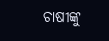ଚାଷୀଙ୍କୁ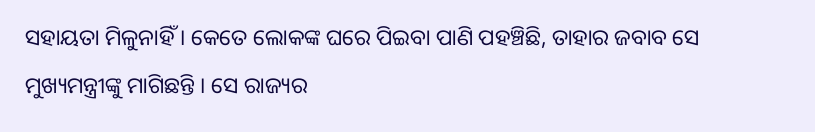ସହାୟତା ମିଳୁନାହିଁ । କେତେ ଲୋକଙ୍କ ଘରେ ପିଇବା ପାଣି ପହଞ୍ଚିଛି, ତାହାର ଜବାବ ସେ ମୁଖ୍ୟମନ୍ତ୍ରୀଙ୍କୁ ମାଗିଛନ୍ତି । ସେ ରାଜ୍ୟର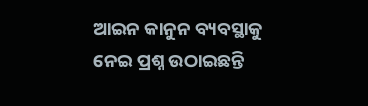ଆଇନ କାନୁନ ବ୍ୟବସ୍ଥାକୁ ନେଇ ପ୍ରଶ୍ନ ଉଠାଇଛନ୍ତି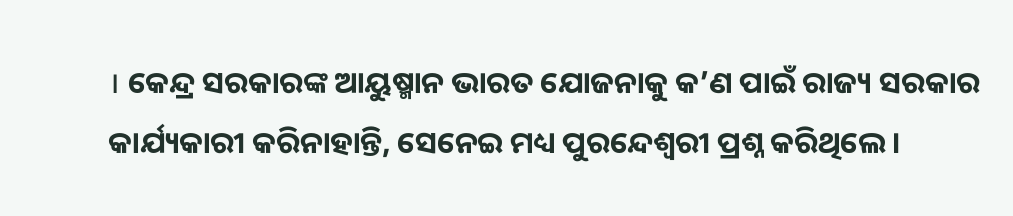। କେନ୍ଦ୍ର ସରକାରଙ୍କ ଆୟୁଷ୍ମାନ ଭାରତ ଯୋଜନାକୁ କ’ଣ ପାଇଁ ରାଜ୍ୟ ସରକାର କାର୍ଯ୍ୟକାରୀ କରିନାହାନ୍ତି, ସେନେଇ ମଧ୍ୟ ପୁରନ୍ଦେଶ୍ୱରୀ ପ୍ରଶ୍ନ କରିଥିଲେ ।